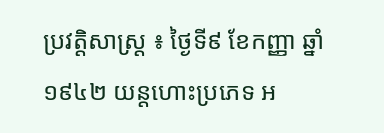ប្រវត្តិសាស្ត្រ ៖ ថ្ងៃទី៩ ខែកញ្ញា ឆ្នាំ១៩៤២ យន្តហោះប្រភេទ អ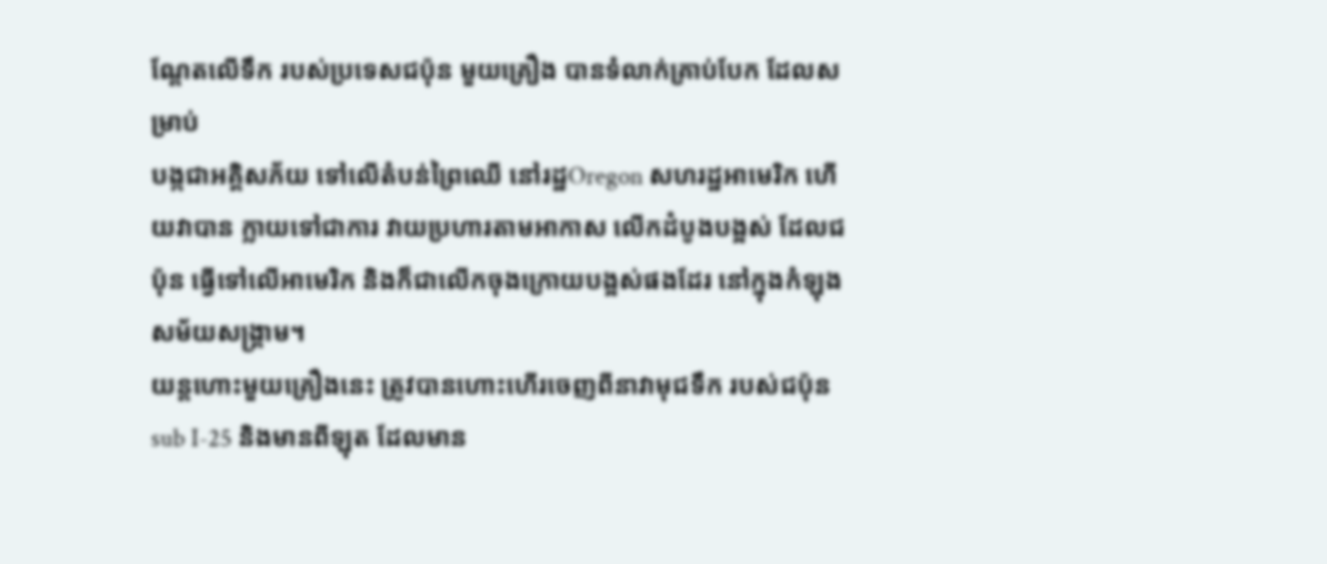ណ្តែតលើទឹក របស់ប្រទេសជប៉ុន មួយគ្រឿង បានទំលាក់គ្រាប់បែក ដែលសម្រាប់
បង្កជាអគ្គិសភ័យ ទៅលើតំបន់ព្រៃឈើ នៅរដ្ឋOregon សហរដ្ឋអាមេរិក ហើយវាបាន ក្លាយទៅជាការ វាយប្រហារតាមអាកាស លើកដំបូងបង្អស់ ដែលជប៉ុន ធ្វើទៅលើអាមេរិក និងក៏ជាលើកចុងក្រោយបង្អស់ផងដែរ នៅក្នុងកំឡុងសម័យសង្គ្រាម។
យន្តហោះមួយគ្រឿងនេះ ត្រូវបានហោះហើរចេញពីនាវាមុជទឹក របស់ជប៉ុនsub I-25 និងមានពីឡុត ដែលមាន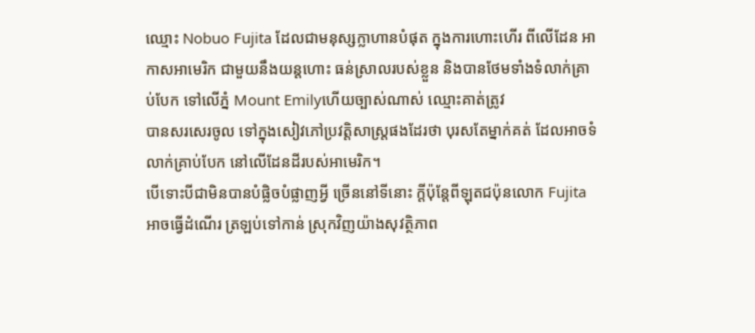ឈ្មោះ Nobuo Fujita ដែលជាមនុស្សក្លាហានបំផុត ក្នុងការហោះហើរ ពីលើដែន អាកាសអាមេរិក ជាមួយនឹងយន្តហោះ ធន់ស្រាលរបស់ខ្លួន និងបានថែមទាំងទំលាក់គ្រាប់បែក ទៅលើភ្នំ Mount Emilyហើយច្បាស់ណាស់ ឈ្មោះគាត់ត្រូវ
បានសរសេរចូល ទៅក្នុងសៀវភៅប្រវត្តិសាស្ត្រផងដែរថា បុរសតែម្នាក់គត់ ដែលអាចទំលាក់គ្រាប់បែក នៅលើដែនដីរបស់អាមេរិក។
បើទោះបីជាមិនបានបំផ្លិចបំផ្លាញអ្វី ច្រើននៅទីនោះ ក្តីប៉ុន្តែពីឡុតជប៉ុនលោក Fujita អាចធ្វើដំណើរ ត្រឡប់ទៅកាន់ ស្រុកវិញយ៉ាងសុវត្ថិភាព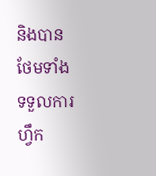និងបានថែមទាំងទទួលការហ្វឹក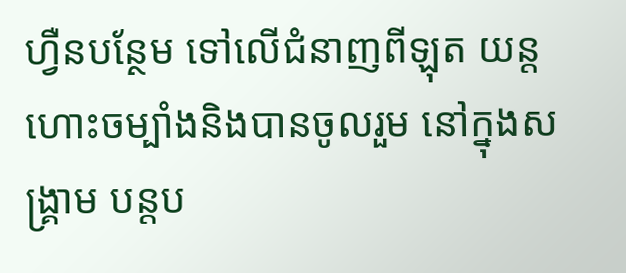ហ្វឺនបន្ថែម ទៅលើជំនាញពីឡុត យន្តហោះចម្បាំងនិងបានចូលរួម នៅក្នុងសង្គ្រាម បន្តប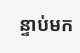ន្ទាប់មក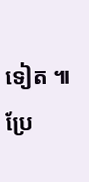ទៀត ៕
ប្រែ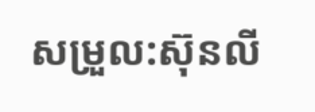សម្រួល:ស៊ុនលី